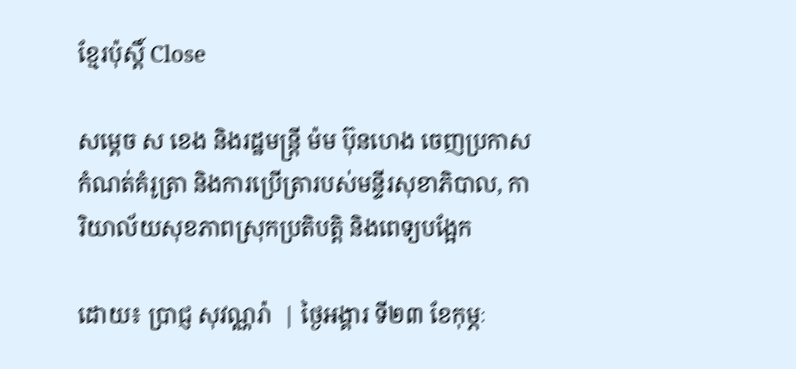ខ្មែរប៉ុស្ដិ៍ Close

សម្ដេច ស ខេង និងរដ្ឋមន្ដ្រី ម៉ម ប៊ុនហេង ចេញប្រកាសកំណត់គំរូត្រា និងការប្រើត្រារបស់មន្ទីរសុខាភិបាល, ការិយាល័យសុខភាពស្រុកប្រតិបត្តិ និងពេទ្យបង្អែក

ដោយ៖ ប្រាជ្ញ សុវណ្ណរ៉ា  | ថ្ងៃអង្គារ ទី២៣ ខែកុម្ភៈ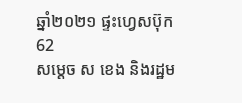ឆ្នាំ២០២១ ផ្ទះហ្វេសប៊ុក 62
សម្ដេច ស ខេង និងរដ្ឋម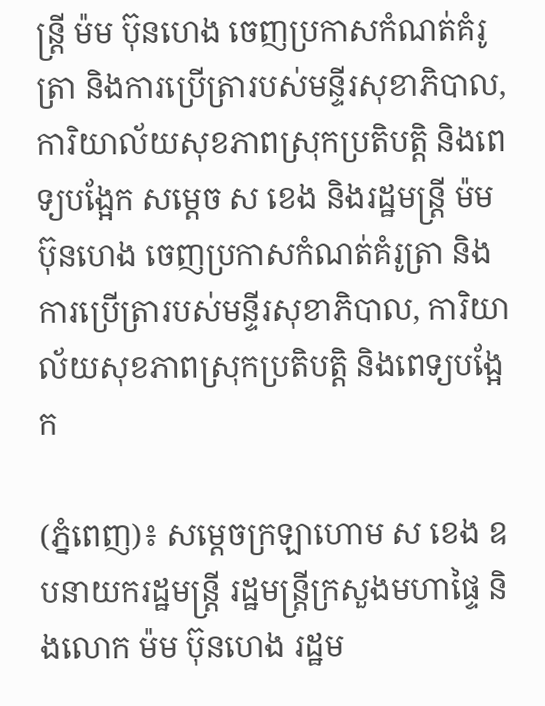ន្ដ្រី ម៉ម ប៊ុនហេង ចេញប្រកាសកំណត់គំរូត្រា និងការប្រើត្រារបស់មន្ទីរសុខាភិបាល, ការិយាល័យសុខភាពស្រុកប្រតិបត្តិ និងពេទ្យបង្អែក សម្ដេច ស ខេង និងរដ្ឋមន្ដ្រី ម៉ម ប៊ុនហេង ចេញប្រកាសកំណត់គំរូត្រា និងការប្រើត្រារបស់មន្ទីរសុខាភិបាល, ការិយាល័យសុខភាពស្រុកប្រតិបត្តិ និងពេទ្យបង្អែក

(ភ្នំពេញ)៖ សម្ដេចក្រឡាហោម ស ខេង ឧបនាយករដ្ឋមន្ដ្រី រដ្ឋមន្ដ្រីក្រសួងមហាផ្ទៃ និងលោក ម៉ម ប៊ុនហេង រដ្ឋម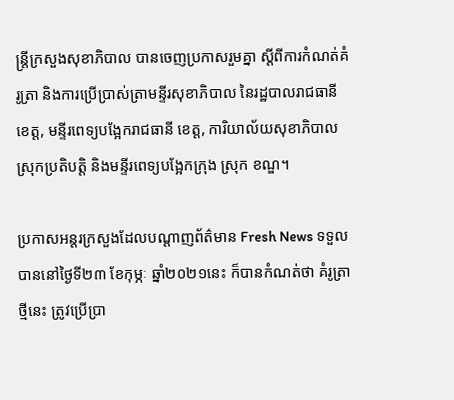ន្ដ្រីក្រសួងសុខាភិបាល បានចេញប្រកាសរួមគ្នា ស្ដីពីការកំណត់គំរូត្រា និងការប្រើប្រាស់ត្រាមន្ទីរសុខាភិបាល នៃរដ្ឋបាលរាជធានី ខេត្ត, មន្ទីរពេទ្យបង្អែករាជធានី ខេត្ត, ការិយាល័យសុខាភិបាលស្រុកប្រតិបត្តិ និងមន្ទីរពេទ្យបង្អែកក្រុង ស្រុក ខណ្ឌ។

ប្រកាសអន្ដរក្រសួងដែលបណ្ដាញព័ត៌មាន Fresh News ទទួលបាននៅថ្ងៃទី២៣ ខែកុម្ភៈ ឆ្នាំ២០២១នេះ ក៏បានកំណត់ថា គំរូត្រាថ្មីនេះ ត្រូវប្រើប្រា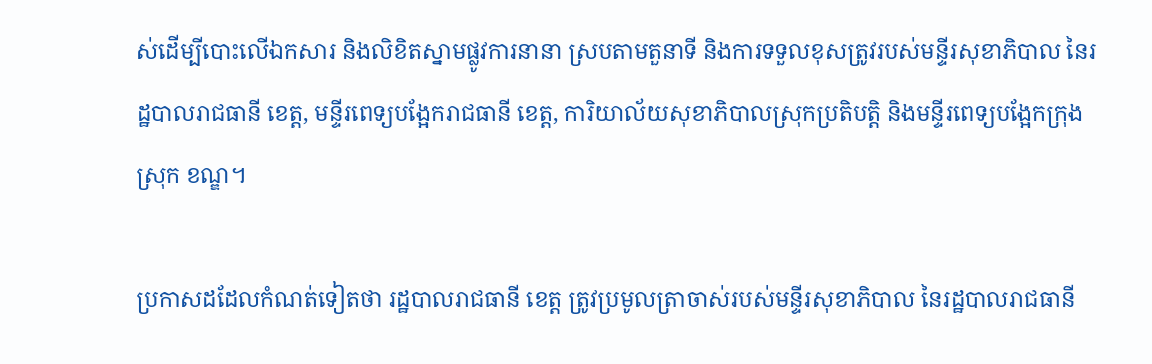ស់ដើម្បីបោះលើឯកសារ និងលិខិតស្នាមផ្លូវការនានា ស្របតាមតួនាទី និងការទទួលខុសត្រូវរបស់មន្ទីរសុខាភិបាល នៃរដ្ឋបាលរាជធានី ខេត្ត, មន្ទីរពេទ្យបង្អែករាជធានី ខេត្ត, ការិយាល័យសុខាភិបាលស្រុកប្រតិបត្តិ និងមន្ទីរពេទ្យបង្អែកក្រុង ស្រុក ខណ្ឌ។

ប្រកាសដដែលកំណត់ទៀតថា រដ្ឋបាលរាជធានី ខេត្ត ត្រូវប្រមូលត្រាចាស់របស់មន្ទីរសុខាភិបាល នៃរដ្ឋបាលរាជធានី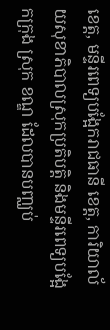ខេត្ត, មន្ទីរពេទ្យបង្អែករាជធានី ខេត្ត, ការិយាល័យសុខាភិបាលស្រុកប្រតិបត្តិ និងមន្ទីរពេទ្យបង្អែកក្រុង ស្រុក ខណ្ឌ ដែលបានបញ្ឈប់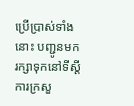ប្រើប្រាស់ទាំងនោះ បញ្ជូនមករក្សាទុកនៅទីស្ដីការក្រសួ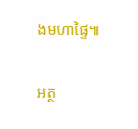ងមហាផ្ទៃ៕

អត្ថ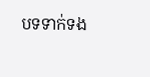បទទាក់ទង